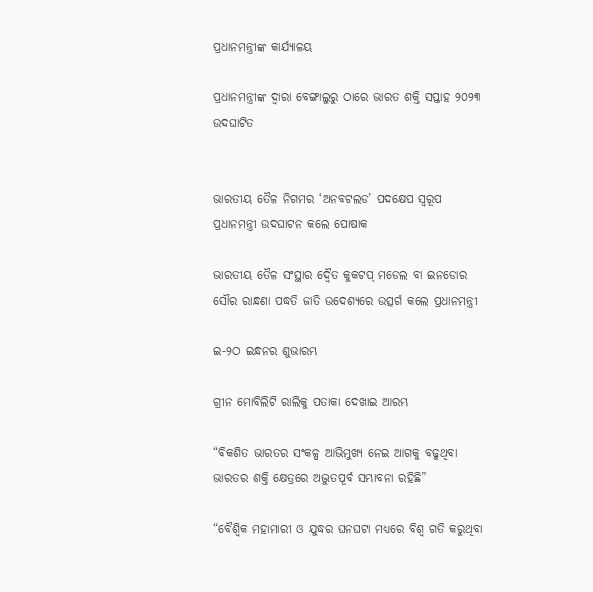ପ୍ରଧାନମନ୍ତ୍ରୀଙ୍କ କାର୍ଯ୍ୟାଳୟ

ପ୍ରଧାନମନ୍ତ୍ରୀଙ୍କ ଦ୍ୱାରା ବେଙ୍ଗାଲୁରୁ ଠାରେ ଭାରତ ଶକ୍ତି ସପ୍ତାହ ୨୦୨୩ ଉଦଘାଟିତ


ଭାରତୀୟ ତୈଳ ନିଗମର ‘ଅନବଟଲଡ’ ପଦକ୍ଷେପ ସ୍ୱରୂପ ପ୍ରଧାନମନ୍ତ୍ରୀ ଉଦଘାଟନ କଲେ ପୋଷାକ

ଭାରତୀୟ ତୈଳ ସଂସ୍ଥାର ଦ୍ୱୈତ କୁକଟପ୍ ମଡେଲ ବା ଇନଡୋର ସୌର ରାନ୍ଧଣା ପଦ୍ଧତି ଜାତି ଉଦେଶ୍ୟରେ ଉତ୍ସର୍ଗ କଲେ ପ୍ରଧାନମନ୍ତ୍ରୀ

ଇ-୨ଠ ଇନ୍ଧନର ଶୁଭାରମ୍ଭ

ଗ୍ରୀନ ମୋବିଲିଟି ରାଲିକୁ ପତାକା ଦେଖାଇ ଆରମ୍ଭ

“ବିକଶିତ ଭାରତର ସଂକଳ୍ପ ଆଭିମୁଖ୍ୟ ନେଇ ଆଗକୁ ବଢୁଥିବା ଭାରତର ଶକ୍ତି କ୍ଷେତ୍ରରେ ଅଦ୍ଭୁତପୂର୍ବ ସମ୍ଭାବନା ରହିଛି”

“ବୈଶ୍ୱିକ ମହାମାରୀ ଓ ଯୁଦ୍ଧର ଘନଘଟା ମଧ୍ୟରେ ବିଶ୍ୱ ଗତି କରୁଥିବା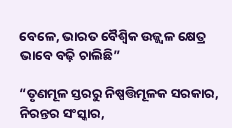ବେଳେ, ଭାରତ ବୈଶ୍ୱିକ ଉଜ୍ଜ୍ୱଳ କ୍ଷେତ୍ର ଭାବେ ବଢ଼ି ଚାଲିଛି”

“ତୃଣମୂଳ ସ୍ତରରୁ ନିଷ୍ପତ୍ତିମୂଳକ ସରକାର, ନିରନ୍ତର ସଂସ୍କାର,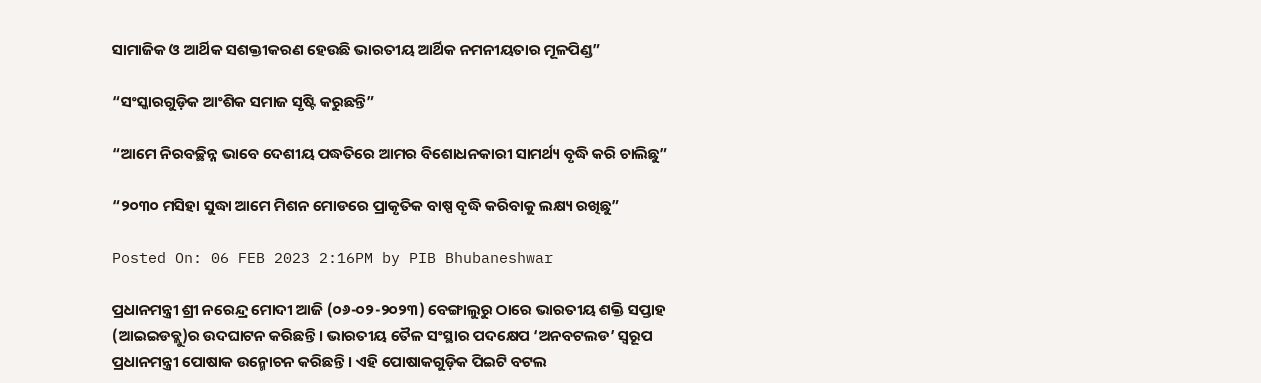ସାମାଜିକ ଓ ଆର୍ଥିକ ସଶକ୍ତୀକରଣ ହେଉଛି ଭାରତୀୟ ଆର୍ଥିକ ନମନୀୟତାର ମୂଳପିଣ୍ଡ”

“ସଂସ୍କାରଗୁଡ଼ିକ ଆଂଶିକ ସମାଜ ସୃଷ୍ଟି କରୁଛନ୍ତି”

“ଆମେ ନିରବଚ୍ଛିନ୍ନ ଭାବେ ଦେଶୀୟ ପଦ୍ଧତିରେ ଆମର ବିଶୋଧନକାରୀ ସାମର୍ଥ୍ୟ ବୃଦ୍ଧି କରି ଚାଲିଛୁ”

“୨୦୩୦ ମସିହା ସୁଦ୍ଧା ଆମେ ମିଶନ ମୋଡରେ ପ୍ରାକୃତିକ ବାଷ୍ପ ବୃଦ୍ଧି କରିବାକୁ ଲକ୍ଷ୍ୟ ରଖିଛୁ”

Posted On: 06 FEB 2023 2:16PM by PIB Bhubaneshwar

ପ୍ରଧାନମନ୍ତ୍ରୀ ଶ୍ରୀ ନରେନ୍ଦ୍ର ମୋଦୀ ଆଜି (୦୬-୦୨-୨୦୨୩) ବେଙ୍ଗାଲୁରୁ ଠାରେ ଭାରତୀୟ ଶକ୍ତି ସପ୍ତାହ (ଆଇଇଡବ୍ଲୁ)ର ଉଦଘାଟନ କରିଛନ୍ତି । ଭାରତୀୟ ତୈଳ ସଂସ୍ଥାର ପଦକ୍ଷେପ ‘ଅନବଟଲଡ’ ସ୍ୱରୂପ ପ୍ରଧାନମନ୍ତ୍ରୀ ପୋଷାକ ଉନ୍ମୋଚନ କରିଛନ୍ତି । ଏହି ପୋଷାକଗୁଡ଼ିକ ପିଇଟି ବଟଲ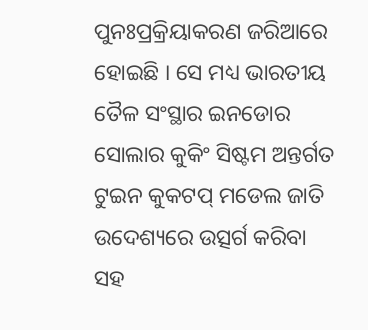ପୁନଃପ୍ରକ୍ରିୟାକରଣ ଜରିଆରେ ହୋଇଛି । ସେ ମଧ୍ୟ ଭାରତୀୟ ତୈଳ ସଂସ୍ଥାର ଇନଡୋର ସୋଲାର କୁକିଂ ସିଷ୍ଟମ ଅନ୍ତର୍ଗତ ଟୁଇନ କୁକଟପ୍ ମଡେଲ ଜାତି ଉଦେଶ୍ୟରେ ଉତ୍ସର୍ଗ କରିବା ସହ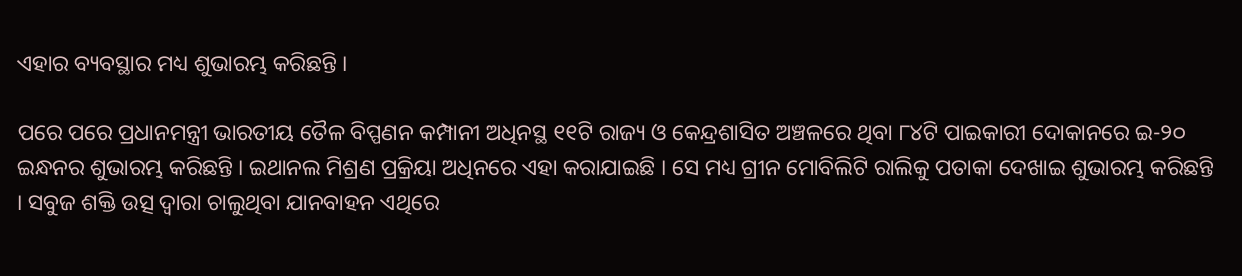ଏହାର ବ୍ୟବସ୍ଥାର ମଧ୍ୟ ଶୁଭାରମ୍ଭ କରିଛନ୍ତି ।

ପରେ ପରେ ପ୍ରଧାନମନ୍ତ୍ରୀ ଭାରତୀୟ ତୈଳ ବିପ୍ପଣନ କମ୍ପାନୀ ଅଧିନସ୍ଥ ୧୧ଟି ରାଜ୍ୟ ଓ କେନ୍ଦ୍ରଶାସିତ ଅଞ୍ଚଳରେ ଥିବା ୮୪ଟି ପାଇକାରୀ ଦୋକାନରେ ଇ-୨୦ ଇନ୍ଧନର ଶୁଭାରମ୍ଭ କରିଛନ୍ତି । ଇଥାନଲ ମିଶ୍ରଣ ପ୍ରକ୍ରିୟା ଅଧିନରେ ଏହା କରାଯାଇଛି । ସେ ମଧ୍ୟ ଗ୍ରୀନ ମୋବିଲିଟି ରାଲିକୁ ପତାକା ଦେଖାଇ ଶୁଭାରମ୍ଭ କରିଛନ୍ତି । ସବୁଜ ଶକ୍ତି ଉତ୍ସ ଦ୍ୱାରା ଚାଲୁଥିବା ଯାନବାହନ ଏଥିରେ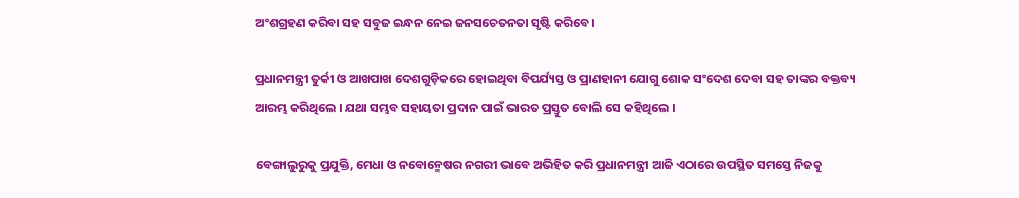ଅଂଶଗ୍ରହଣ କରିବା ସହ ସବୁଜ ଇନ୍ଧନ ନେଇ ଜନସଚେତନତା ସୃଷ୍ଟି କରିବେ।

ପ୍ରଧାନମନ୍ତ୍ରୀ ତୁର୍କୀ ଓ ଆଖପାଖ ଦେଶଗୁଡ଼ିକରେ ହୋଇଥିବା ବିପର୍ଯ୍ୟସ୍ତ ଓ ପ୍ରାଣହାନୀ ଯୋଗୁ ଶୋକ ସଂଦେଶ ଦେବା ସହ ତାଙ୍କର ବକ୍ତବ୍ୟ ଆରମ୍ଭ କରିଥିଲେ । ଯଥା ସମ୍ଭବ ସହାୟତା ପ୍ରଦାନ ପାଇଁ ଭାରତ ପ୍ରସ୍ତୁତ ବୋଲି ସେ କହିଥିଲେ ।

ବେଙ୍ଗାଲୁରୁକୁ ପ୍ରଯୁକ୍ତି, ମେଧା ଓ ନବୋନ୍ମେଷର ନଗରୀ ଭାବେ ଅଭିହିତ କରି ପ୍ରଧାନମନ୍ତ୍ରୀ ଆଜି ଏଠାରେ ଉପସ୍ଥିତ ସମସ୍ତେ ନିଜକୁ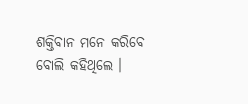ଶକ୍ତିବାନ ମନେ କରିବେ ବୋଲି କହିଥିଲେ ।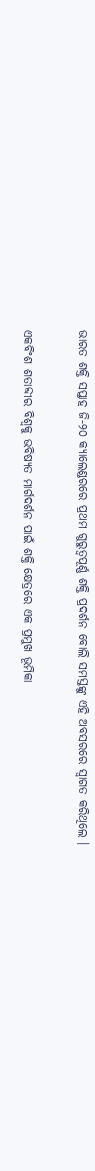ଭାରତ ଶକ୍ତି ସପ୍ତାହ ଜି-୨୦ କ୍ୟାଲେଣ୍ଡରରେ ପ୍ରଥମ ଗୁରୁତ୍ୱପୂର୍ଣ୍ଣ ଶକ୍ତି ପ୍ରଦର୍ଶନ ବୋଲି ସମସ୍ତଙ୍କୁ ଏହି ଅବସରରେ ସ୍ୱାଗତ କରିଥିଲେ ।

ଏକବିଂଶ ଶତାବ୍ଦୀର ବିଶ୍ୱକୁ ଭବିଷ୍ୟତ ମାର୍ଗଦର୍ଶନ ପାଇଁ ଶକ୍ତି କ୍ଷେତ୍ରରେ ଏକ ପ୍ରମୁଖ ଭୂମିକା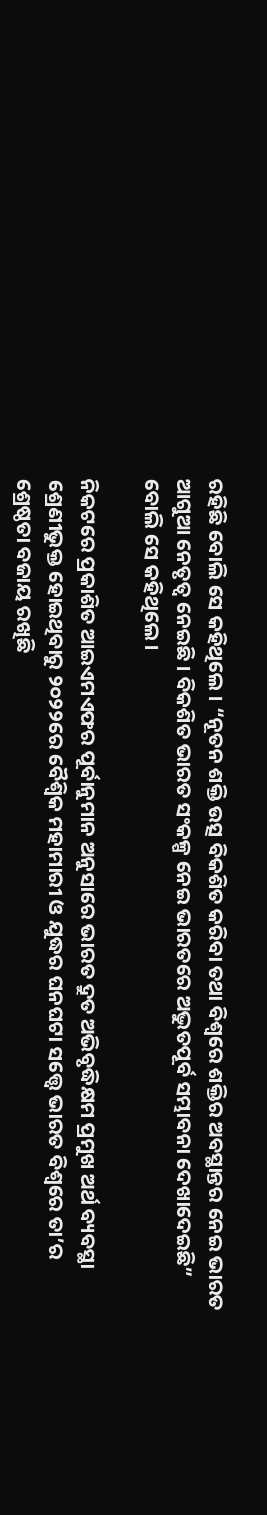ରହିଛି ବୋଲି ସେ କହିଥିଲେ । “ନୂତନ ଶକ୍ତି ଉତ୍ସ ବିକଶିତ କରିବା ତଥା ବିଶ୍ୱରେ ଶକ୍ତିର ଅବସ୍ଥାନ୍ତର ନେଇ ଭାରତ ଆଗୁଆ ନେତୃତ୍ୱ ନେଇଛି । ବିକଶିତ ଭାରତ ସଂକଳ୍ପ ନେଇ ଭାରତରେ ଅଦ୍ଭୁତପୂର୍ବ ସମ୍ଭାବନା ଦେଖାଦେଇଛି” ବୋଲି ସେ କହିଥିଲେ।

ନିକଟରେ ପ୍ରକାଶିତ ଆଇଏମଏଫର ପୂର୍ବାନୁମାନ ଅନୁସାରେ ଭାରତ ଦ୍ରୁତ ଅଭିବୃଦ୍ଧିକ୍ଷମ ପ୍ରମୁଖ ଅର୍ଥ ବ୍ୟବସ୍ଥା ଶ୍ରେଣୀଭୁକ୍ତ ହୋଇଥିବାରୁ ୨୦୨୨ରେ ବୈଶ୍ୱିକ ମହାମାରୀ ଓ ଯୁଦ୍ଧର ଘନଘଟା ସତ୍ତ୍ୱେ ଭାରତ ବିଶ୍ୱରେ ତା’ର ଶ୍ରେଷ୍ଠତା ବଜାୟ ରଖିଛି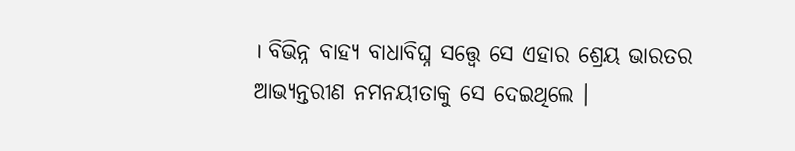। ବିଭିନ୍ନ ବାହ୍ୟ ବାଧାବିଘ୍ନ ସତ୍ତ୍ୱେ ସେ ଏହାର ଶ୍ରେୟ ଭାରତର ଆଭ୍ୟନ୍ତରୀଣ ନମନୟୀତାକୁ ସେ ଦେଇଥିଲେ ।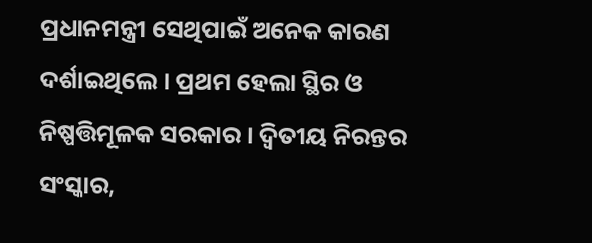ପ୍ରଧାନମନ୍ତ୍ରୀ ସେଥିପାଇଁ ଅନେକ କାରଣ ଦର୍ଶାଇଥିଲେ । ପ୍ରଥମ ହେଲା ସ୍ଥିର ଓ ନିଷ୍ପତ୍ତିମୂଳକ ସରକାର । ଦ୍ୱିତୀୟ ନିରନ୍ତର ସଂସ୍କାର,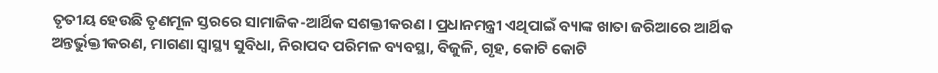ତୃତୀୟ ହେଉଛି ତୃଣମୂଳ ସ୍ତରରେ ସାମାଜିକ-ଆର୍ଥିକ ସଶକ୍ତୀକରଣ । ପ୍ରଧାନମନ୍ତ୍ରୀ ଏଥିପାଇଁ ବ୍ୟାଙ୍କ ଖାତା ଜରିଆରେ ଆର୍ଥିକ ଅନ୍ତର୍ଭୁକ୍ତୀକରଣ, ମାଗଣା ସ୍ୱାସ୍ଥ୍ୟ ସୁବିଧା, ନିରାପଦ ପରିମଳ ବ୍ୟବସ୍ଥା, ବିଜୁଳି, ଗୃହ, କୋଟି କୋଟି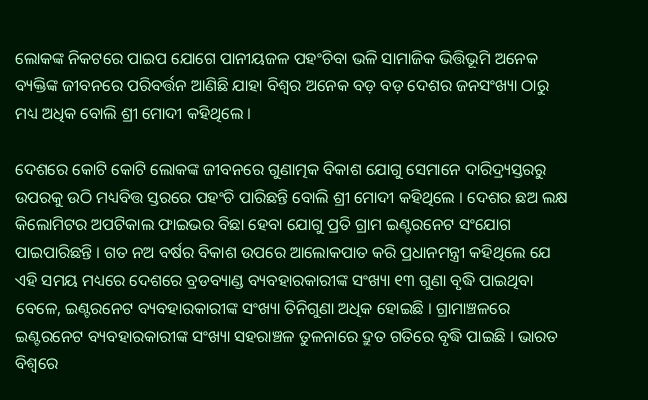ଲୋକଙ୍କ ନିକଟରେ ପାଇପ ଯୋଗେ ପାନୀୟଜଳ ପହଂଚିବା ଭଳି ସାମାଜିକ ଭିତ୍ତିଭୂମି ଅନେକ ବ୍ୟକ୍ତିଙ୍କ ଜୀବନରେ ପରିବର୍ତ୍ତନ ଆଣିଛି ଯାହା ବିଶ୍ୱର ଅନେକ ବଡ଼ ବଡ଼ ଦେଶର ଜନସଂଖ୍ୟା ଠାରୁ ମଧ୍ୟ ଅଧିକ ବୋଲି ଶ୍ରୀ ମୋଦୀ କହିଥିଲେ ।

ଦେଶରେ କୋଟି କୋଟି ଲୋକଙ୍କ ଜୀବନରେ ଗୁଣାତ୍ମକ ବିକାଶ ଯୋଗୁ ସେମାନେ ଦାରିଦ୍ର୍ୟସ୍ତରରୁ ଉପରକୁ ଉଠି ମଧ୍ୟବିତ୍ତ ସ୍ତରରେ ପହଂଚି ପାରିଛନ୍ତି ବୋଲି ଶ୍ରୀ ମୋଦୀ କହିଥିଲେ । ଦେଶର ଛଅ ଲକ୍ଷ କିଲୋମିଟର ଅପଟିକାଲ ଫାଇଭର ବିଛା ହେବା ଯୋଗୁ ପ୍ରତି ଗ୍ରାମ ଇଣ୍ଟରନେଟ ସଂଯୋଗ ପାଇପାରିଛନ୍ତି । ଗତ ନଅ ବର୍ଷର ବିକାଶ ଉପରେ ଆଲୋକପାତ କରି ପ୍ରଧାନମନ୍ତ୍ରୀ କହିଥିଲେ ଯେ ଏହି ସମୟ ମଧ୍ୟରେ ଦେଶରେ ବ୍ରଡବ୍ୟାଣ୍ଡ ବ୍ୟବହାରକାରୀଙ୍କ ସଂଖ୍ୟା ୧୩ ଗୁଣା ବୃଦ୍ଧି ପାଇଥିବା ବେଳେ, ଇଣ୍ଟରନେଟ ବ୍ୟବହାରକାରୀଙ୍କ ସଂଖ୍ୟା ତିନିଗୁଣା ଅଧିକ ହୋଇଛି । ଗ୍ରାମାଞ୍ଚଳରେ ଇଣ୍ଟରନେଟ ବ୍ୟବହାରକାରୀଙ୍କ ସଂଖ୍ୟା ସହରାଞ୍ଚଳ ତୁଳନାରେ ଦ୍ରୁତ ଗତିରେ ବୃଦ୍ଧି ପାଇଛି । ଭାରତ ବିଶ୍ୱରେ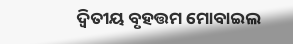ଦ୍ୱିତୀୟ ବୃହତ୍ତମ ମୋବାଇଲ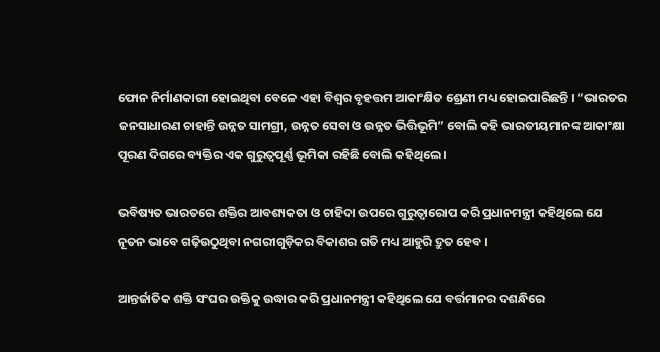ଫୋନ ନିର୍ମାଣକାରୀ ହୋଇଥିବା ବେଳେ ଏହା ବିଶ୍ୱର ବୃହତ୍ତମ ଆକାଂକ୍ଷିତ ଶ୍ରେଣୀ ମଧ୍ୟ ହୋଇପାରିଛନ୍ତି । “ଭାରତର ଜନସାଧାରଣ ଚାହାନ୍ତି ଉନ୍ନତ ସାମଗ୍ରୀ, ଉନ୍ନତ ସେବା ଓ ଉନ୍ନତ ଭିତ୍ତିଭୂମି” ବୋଲି କହି ଭାରତୀୟମାନଙ୍କ ଆକାଂକ୍ଷା ପୂରଣ ଦିଗରେ ବ୍ୟକ୍ତିର ଏକ ଗୁରୁତ୍ୱପୂର୍ଣ୍ଣ ଭୂମିକା ରହିଛି ବୋଲି କହିଥିଲେ ।

ଭବିଷ୍ୟତ ଭାରତରେ ଶକ୍ତିର ଆବଶ୍ୟକତା ଓ ଚାହିଦା ଉପରେ ଗୁରୁତ୍ୱାରୋପ କରି ପ୍ରଧାନମନ୍ତ୍ରୀ କହିଥିଲେ ଯେ ନୂତନ ଭାବେ ଗଢ଼ିଉଠୁଥିବା ନଗରୀଗୁଡ଼ିକର ବିକାଶର ଗତି ମଧ୍ୟ ଆହୁରି ଦ୍ରୁତ ହେବ ।

ଆନ୍ତର୍ଜାତିକ ଶକ୍ତି ସଂଘର ଉକ୍ତିକୁ ଉଦ୍ଧାର କରି ପ୍ରଧାନମନ୍ତ୍ରୀ କହିଥିଲେ ଯେ ବର୍ତ୍ତମାନର ଦଶନ୍ଧିରେ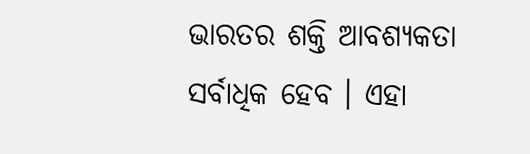ଭାରତର ଶକ୍ତି ଆବଶ୍ୟକତା ସର୍ବାଧିକ ହେବ । ଏହା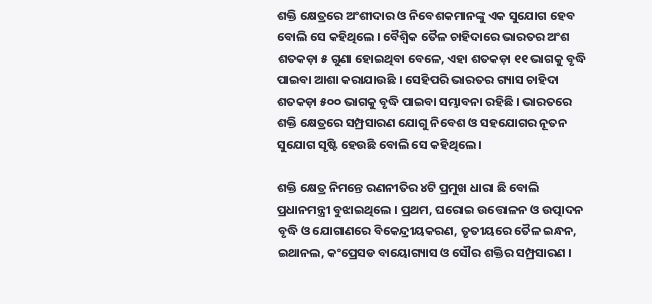ଶକ୍ତି କ୍ଷେତ୍ରରେ ଅଂଶୀଦାର ଓ ନିବେଶକମାନଙ୍କୁ ଏକ ସୁଯୋଗ ହେବ ବୋଲି ସେ କହିଥିଲେ । ବୈଶ୍ୱିକ ତୈଳ ଚାହିଦାରେ ଭାରତର ଅଂଶ ଶତକଡ଼ା ୫ ଗୁଣା ହୋଇଥିବା ବେଳେ, ଏହା ଶତକଡ଼ା ୧୧ ଭାଗକୁ ବୃଦ୍ଧି ପାଇବା ଆଶା କରାଯାଉଛି । ସେହିପରି ଭାରତର ଗ୍ୟାସ ଚାହିଦା ଶତକଡ଼ା ୫୦୦ ଭାଗକୁ ବୃଦ୍ଧି ପାଇବା ସମ୍ଭାବନା ରହିଛି । ଭାରତରେ ଶକ୍ତି କ୍ଷେତ୍ରରେ ସମ୍ପ୍ରସାରଣ ଯୋଗୁ ନିବେଶ ଓ ସହଯୋଗର ନୂତନ ସୁଯୋଗ ସୃଷ୍ଟି ହେଉଛି ବୋଲି ସେ କହିଥିଲେ ।

ଶକ୍ତି କ୍ଷେତ୍ର ନିମନ୍ତେ ରଣନୀତିର ୪ଟି ପ୍ରମୁଖ ଧାରା ଛି ବୋଲି ପ୍ରଧାନମନ୍ତ୍ରୀ ବୁଝାଇଥିଲେ । ପ୍ରଥମ, ଘରୋଇ ଉତ୍ତୋଳନ ଓ ଉତ୍ପାଦନ ବୃଦ୍ଧି ଓ ଯୋଗାଣରେ ବିକେନ୍ଦ୍ରୀୟକରଣ, ତୃତୀୟରେ ତୈଳ ଇନ୍ଧନ, ଇଥାନଲ, କଂପ୍ରେସଡ ବାୟୋଗ୍ୟାସ ଓ ସୌର ଶକ୍ତିର ସମ୍ପ୍ରସାରଣ ।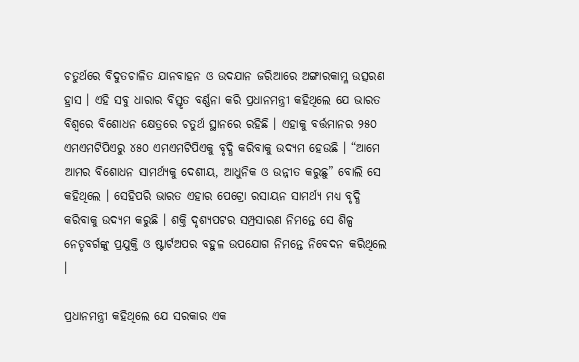ଚତୁର୍ଥରେ ବିଦୁତଚାଳିତ ଯାନବାହନ ଓ ଉଦଯାନ ଜରିଆରେ ଅଙ୍ଗାରକାମ୍ଳ ଉତ୍ସରଣ ହ୍ରାସ । ଏହି ସବୁ ଧାରାର ବିସ୍ତୃତ ବର୍ଣ୍ଣନା କରି ପ୍ରଧାନମନ୍ତ୍ରୀ କହିଥିଲେ ଯେ ଭାରତ ବିଶ୍ୱରେ ବିଶୋଧନ କ୍ଷେତ୍ରରେ ଚତୁର୍ଥ ସ୍ଥାନରେ ରହିଛି । ଏହାକୁ ବର୍ତ୍ତମାନର ୨୫୦ ଏମଏମଟିପିଏରୁ ୪୫୦ ଏମଏମଟିପିଏକୁ ବୃଦ୍ଧି କରିବାକୁ ଉଦ୍ୟମ ହେଉଛି । “ଆମେ ଆମର ବିଶୋଧନ ସାମର୍ଥ୍ୟକୁ ଦେଶୀୟ, ଆଧୁନିକ ଓ ଉନ୍ନୀତ କରୁଛୁ” ବୋଲି ସେ କହିଥିଲେ । ସେହିପରି ଭାରତ ଏହାର ପେଟ୍ରୋ ରସାୟନ ସାମର୍ଥ୍ୟ ମଧ୍ୟ ବୃଦ୍ଧି କରିବାକୁ ଉଦ୍ୟମ କରୁଛି । ଶକ୍ତି ଦୃଶ୍ୟପଟର ସମ୍ପ୍ରସାରଣ ନିମନ୍ତେ ସେ ଶିଳ୍ପ ନେତୃବର୍ଗଙ୍କୁ ପ୍ରଯୁକ୍ତି ଓ ଷ୍ଟାର୍ଟଅପର ବହୁଳ ଉପଯୋଗ ନିମନ୍ତେ ନିବେଦନ କରିଥିଲେ ।

ପ୍ରଧାନମନ୍ତ୍ରୀ କହିଥିଲେ ଯେ ସରକାର ଏକ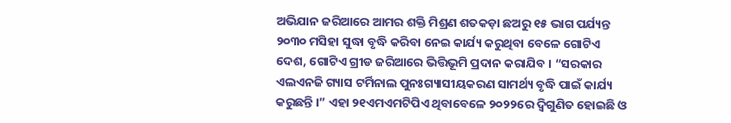ଅଭିଯାନ ଜରିଆରେ ଆମର ଶକ୍ତି ମିଶ୍ରଣ ଶତକଡ଼ା ଛଅରୁ ୧୫ ଭାଗ ପର୍ଯ୍ୟନ୍ତ ୨୦୩୦ ମସିହା ସୁଦ୍ଧା ବୃଦ୍ଧି କରିବା ନେଇ କାର୍ଯ୍ୟ କରୁଥିବା ବେଳେ ଗୋଟିଏ ଦେଶ, ଗୋଟିଏ ଗ୍ରୀଡ ଜରିଆରେ ଭିତ୍ତିଭୂମି ପ୍ରଦାନ କରାଯିବ । “ସରକାର ଏଲଏନଜି ଗ୍ୟାସ ଟର୍ମିନାଲ ପୁନଃଗ୍ୟାସୀୟକରଣ ସାମର୍ଥ୍ୟ ବୃଦ୍ଧି ପାଇଁ କାର୍ଯ୍ୟ କରୁଛନ୍ତି ।” ଏହା ୨୧ଏମଏମଟିପିଏ ଥିବାବେଳେ ୨୦୨୨ରେ ଦ୍ୱିଗୁଣିତ ହୋଇଛି ଓ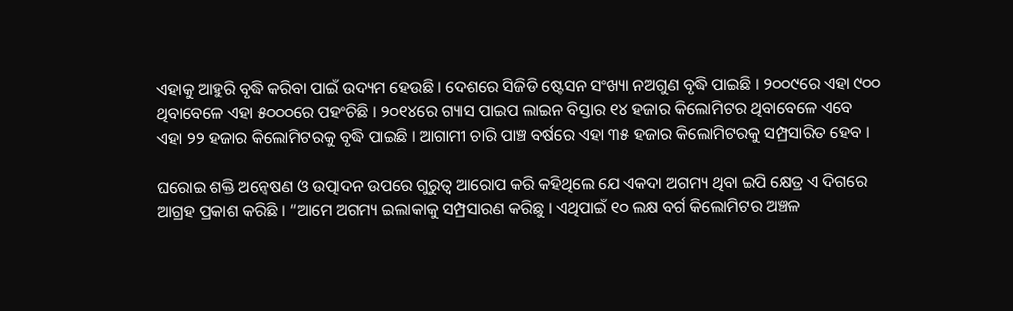ଏହାକୁ ଆହୁରି ବୃଦ୍ଧି କରିବା ପାଇଁ ଉଦ୍ୟମ ହେଉଛି । ଦେଶରେ ସିଜିଡି ଷ୍ଟେସନ ସଂଖ୍ୟା ନଅଗୁଣ ବୃଦ୍ଧି ପାଇଛି । ୨୦୦୯ରେ ଏହା ୯୦୦ ଥିବାବେଳେ ଏହା ୫୦୦୦ରେ ପହଂଚିଛି । ୨୦୧୪ରେ ଗ୍ୟାସ ପାଇପ ଲାଇନ ବିସ୍ତାର ୧୪ ହଜାର କିଲୋମିଟର ଥିବାବେଳେ ଏବେ ଏହା ୨୨ ହଜାର କିଲୋମିଟରକୁ ବୃଦ୍ଧି ପାଇଛି । ଆଗାମୀ ଚାରି ପାଞ୍ଚ ବର୍ଷରେ ଏହା ୩୫ ହଜାର କିଲୋମିଟରକୁ ସମ୍ପ୍ରସାରିତ ହେବ ।

ଘରୋଇ ଶକ୍ତି ଅନ୍ୱେଷଣ ଓ ଉତ୍ପାଦନ ଉପରେ ଗୁରୁତ୍ୱ ଆରୋପ କରି କହିଥିଲେ ଯେ ଏକଦା ଅଗମ୍ୟ ଥିବା ଇପି କ୍ଷେତ୍ର ଏ ଦିଗରେ ଆଗ୍ରହ ପ୍ରକାଶ କରିଛି । “ଆମେ ଅଗମ୍ୟ ଇଲାକାକୁ ସମ୍ପ୍ରସାରଣ କରିଛୁ । ଏଥିପାଇଁ ୧୦ ଲକ୍ଷ ବର୍ଗ କିଲୋମିଟର ଅଞ୍ଚଳ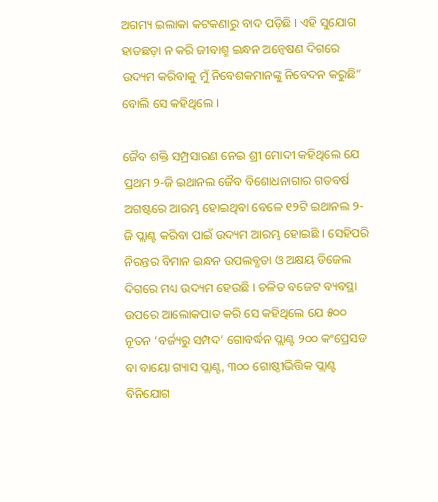ଅଗମ୍ୟ ଇଲାକା କଟକଣାରୁ ବାଦ ପଡ଼ିଛି । ଏହି ସୁଯୋଗ ହାତଛଡ଼ା ନ କରି ଜୀବାଶ୍ମ ଇନ୍ଧନ ଅନ୍ୱେଷଣ ଦିଗରେ ଉଦ୍ୟମ କରିବାକୁ ମୁଁ ନିବେଶକମାନଙ୍କୁ ନିବେଦନ କରୁଛି” ବୋଲି ସେ କହିଥିଲେ ।

ଜୈବ ଶକ୍ତି ସମ୍ପ୍ରସାରଣ ନେଇ ଶ୍ରୀ ମୋଦୀ କହିଥିଲେ ଯେ ପ୍ରଥମ ୨-ଜି ଇଥାନଲ ଜୈବ ବିଶୋଧନାଗାର ଗତବର୍ଷ ଅଗଷ୍ଟରେ ଆରମ୍ଭ ହୋଇଥିବା ବେଳେ ୧୨ଟି ଇଥାନଲ ୨-ଜି ପ୍ଲାଣ୍ଟ କରିବା ପାଇଁ ଉଦ୍ୟମ ଆରମ୍ଭ ହୋଇଛି । ସେହିପରି ନିରନ୍ତର ବିମାନ ଇନ୍ଧନ ଉପଲବ୍ଧତା ଓ ଅକ୍ଷୟ ଡିଜେଲ ଦିଗରେ ମଧ୍ୟ ଉଦ୍ୟମ ହେଉଛି । ଚଳିତ ବଜେଟ ବ୍ୟବସ୍ଥା ଉପରେ ଆଲୋକପାତ କରି ସେ କହିଥିଲେ ଯେ ୫୦୦ ନୂତନ ‘ବର୍ଜ୍ୟରୁ ସମ୍ପଦ’ ଗୋବର୍ଦ୍ଧନ ପ୍ଲାଣ୍ଟ ୨୦୦ କଂପ୍ରେସଡ ବା ବାୟୋ ଗ୍ୟାସ ପ୍ଲାଣ୍ଟ, ୩୦୦ ଗୋଷ୍ଠୀଭିତ୍ତିକ ପ୍ଲାଣ୍ଟ ବିନିଯୋଗ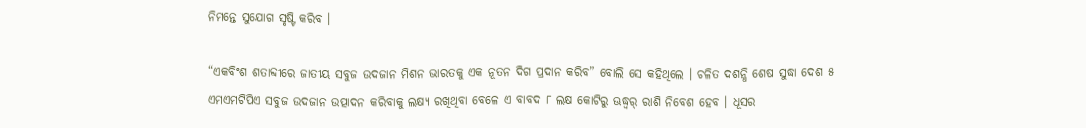ନିମନ୍ତେ ସୁଯୋଗ ସୃଷ୍ଟି କରିବ ।

“ଏକବିଂଶ ଶତାବ୍ଦୀରେ ଜାତୀୟ ସବୁଜ ଉଦଜାନ ମିଶନ ଭାରତକୁ ଏକ ନୂତନ ଦିଗ ପ୍ରଦାନ କରିବ” ବୋଲି ସେ କହିଥିଲେ । ଚଳିତ ଦଶନ୍ଧି ଶେଷ ସୁଦ୍ଧା ଦେଶ ୫ ଏମଏମଟିପିଏ ସବୁଜ ଉଦଜାନ ଉତ୍ପାଦନ କରିବାକୁ ଲକ୍ଷ୍ୟ ରଖିଥିବା ବେଳେ ଏ ବାବଦ ୮ ଲକ୍ଷ କୋଟିରୁ ଊଦ୍ଧ୍ୱର୍ ରାଶି ନିବେଶ ହେବ । ଧୂସର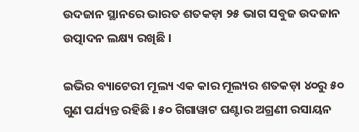ଉଦଜାନ ସ୍ଥାନରେ ଭାରତ ଶତକଡ଼ା ୨୫ ଭାଗ ସବୁଜ ଉଦଜାନ ଉତ୍ପାଦନ ଲକ୍ଷ୍ୟ ରଖିଛି ।

ଇଭିର ବ୍ୟାଟେରୀ ମୂଲ୍ୟ ଏକ କାର ମୂଲ୍ୟର ଶତକଡ଼ା ୪୦ରୁ ୫୦ ଗୁଣ ପର୍ଯ୍ୟନ୍ତ ରହିଛି । ୫୦ ଗିଗାୱାଟ ଘଣ୍ଟାର ଅଗ୍ରଣୀ ରସାୟନ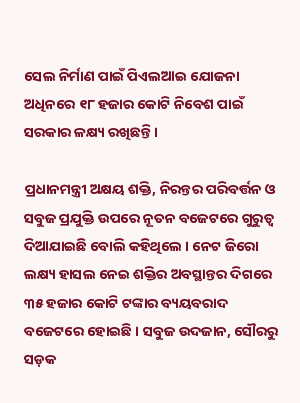ସେଲ ନିର୍ମାଣ ପାଇଁ ପିଏଲଆଇ ଯୋଜନା ଅଧିନରେ ୧୮ ହଜାର କୋଟି ନିବେଶ ପାଇଁ ସରକାର ଳକ୍ଷ୍ୟ ରଖିଛନ୍ତି ।

ପ୍ରଧାନମନ୍ତ୍ରୀ ଅକ୍ଷୟ ଶକ୍ତି, ନିରନ୍ତର ପରିବର୍ତ୍ତନ ଓ ସବୁଜ ପ୍ରଯୁକ୍ତି ଉପରେ ନୂତନ ବଜେଟରେ ଗୁରୁତ୍ୱ ଦିଆଯାଇଛି ବୋଲି କହିଥିଲେ । ନେଟ ଜିରୋ ଲକ୍ଷ୍ୟ ହାସଲ ନେଇ ଶକ୍ତିର ଅବସ୍ଥାନ୍ତର ଦିଗରେ ୩୫ ହଜାର କୋଟି ଟଙ୍କାର ବ୍ୟୟବରାଦ ବଜେଟରେ ହୋଇଛି । ସବୁଜ ଉଦଜାନ, ସୌରରୁ ସଡ଼କ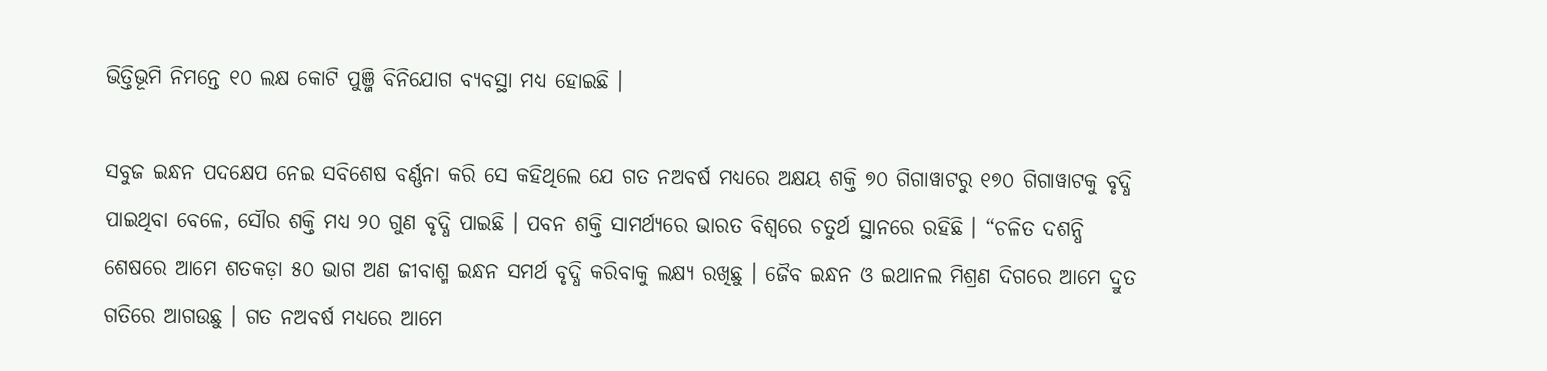ଭିତ୍ତିଭୂମି ନିମନ୍ତେ ୧୦ ଲକ୍ଷ କୋଟି ପୁଞ୍ଜି ବିନିଯୋଗ ବ୍ୟବସ୍ଥା ମଧ୍ୟ ହୋଇଛି ।

ସବୁଜ ଇନ୍ଧନ ପଦକ୍ଷେପ ନେଇ ସବିଶେଷ ବର୍ଣ୍ଣନା କରି ସେ କହିଥିଲେ ଯେ ଗତ ନଅବର୍ଷ ମଧ୍ୟରେ ଅକ୍ଷୟ ଶକ୍ତି ୭୦ ଗିଗାୱାଟରୁ ୧୭୦ ଗିଗାୱାଟକୁ ବୃଦ୍ଧି ପାଇଥିବା ବେଳେ, ସୌର ଶକ୍ତି ମଧ୍ୟ ୨୦ ଗୁଣ ବୃଦ୍ଧି ପାଇଛି । ପବନ ଶକ୍ତି ସାମର୍ଥ୍ୟରେ ଭାରତ ବିଶ୍ୱରେ ଚତୁର୍ଥ ସ୍ଥାନରେ ରହିଛି । “ଚଳିତ ଦଶନ୍ଧି ଶେଷରେ ଆମେ ଶତକଡ଼ା ୫୦ ଭାଗ ଅଣ ଜୀବାଶ୍ମ ଇନ୍ଧନ ସମର୍ଥ ବୃଦ୍ଧି କରିବାକୁ ଲକ୍ଷ୍ୟ ରଖିଛୁ । ଜୈବ ଇନ୍ଧନ ଓ ଇଥାନଲ ମିଶ୍ରଣ ଦିଗରେ ଆମେ ଦ୍ରୁତ ଗତିରେ ଆଗଉଛୁ । ଗତ ନଅବର୍ଷ ମଧ୍ୟରେ ଆମେ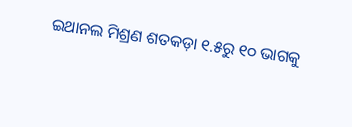ଇଥାନଲ ମିଶ୍ରଣ ଶତକଡ଼ା ୧.୫ରୁ ୧୦ ଭାଗକୁ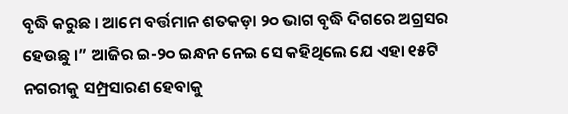ବୃଦ୍ଧି କରୁଛ । ଆମେ ବର୍ତ୍ତମାନ ଶତକଡ଼ା ୨୦ ଭାଗ ବୃଦ୍ଧି ଦିଗରେ ଅଗ୍ରସର ହେଉଛୁ ।” ଆଜିର ଇ-୨୦ ଇନ୍ଧନ ନେଇ ସେ କହିଥିଲେ ଯେ ଏହା ୧୫ଟି ନଗରୀକୁ ସମ୍ପ୍ରସାରଣ ହେବାକୁ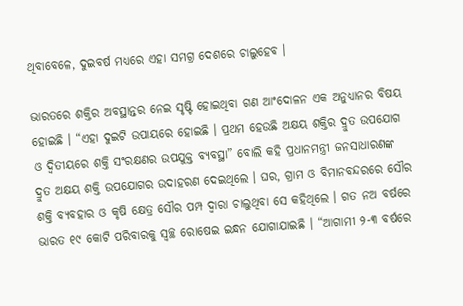ଥିବାବେଳେ, ଦୁଇବର୍ଷ ମଧ୍ୟରେ ଏହା ସମଗ୍ର ଦେଶରେ ଚାଲୁହେବ ।

ଭାରତରେ ଶକ୍ତିର ଅବସ୍ଥାନ୍ତର ନେଇ ସୃଷ୍ଟି ହୋଇଥିବା ଗଣ ଆଂଦୋଳନ ଏକ ଅନୁଧ୍ୟାନର ବିଷୟ ହୋଇଛି । “ଏହା ଦୁଇଟି ଉପାୟରେ ହୋଇଛି । ପ୍ରଥମ ହେଉଛି ଅକ୍ଷୟ ଶକ୍ତିର ଦ୍ରୁତ ଉପଯୋଗ ଓ ଦ୍ୱିତୀୟରେ ଶକ୍ତି ସଂରକ୍ଷଣର ଉପଯୁକ୍ତ ବ୍ୟବସ୍ଥା” ବୋଲି କହି ପ୍ରଧାନମନ୍ତ୍ରୀ ଜନସାଧାରଣଙ୍କ ଦ୍ରୁତ ଅକ୍ଷୟ ଶକ୍ତି ଉପଯୋଗର ଉଦାହରଣ ଦେଇଥିଲେ । ଘର, ଗ୍ରାମ ଓ ବିମାନବନ୍ଦରରେ ସୌର ଶକ୍ତି ବ୍ୟବହାର ଓ କୃଷି କ୍ଷେତ୍ର ସୌର ପମ୍ପ ଦ୍ୱାରା ଚାଲୁଥିବା ସେ କହିଥିଲେ । ଗତ ନଅ ବର୍ଷରେ ଭାରତ ୧୯ କୋଟି ପରିବାରକୁ ସ୍ୱଚ୍ଛ ରୋଷେଇ ଇନ୍ଧନ ଯୋଗାଯାଇଛି । “ଆଗାମୀ ୨-୩ ବର୍ଷରେ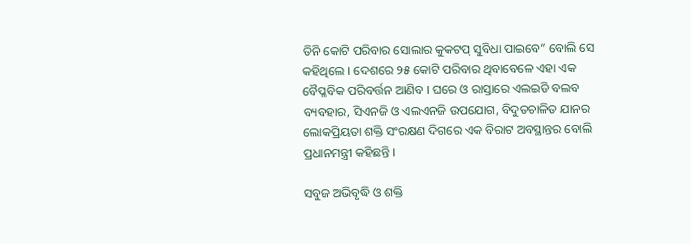ତିନି କୋଟି ପରିବାର ସୋଲାର କୁକଟପ୍ ସୁବିଧା ପାଇବେ” ବୋଲି ସେ କହିଥିଲେ । ଦେଶରେ ୨୫ କୋଟି ପରିବାର ଥିବାବେଳେ ଏହା ଏକ ବୈପ୍ଳବିକ ପରିବର୍ତ୍ତନ ଆଣିବ । ଘରେ ଓ ରାସ୍ତାରେ ଏଲଇଡି ବଲବ ବ୍ୟବହାର, ସିଏନଜି ଓ ଏଲଏନଜି ଉପଯୋଗ, ବିଦୁତଚାଳିତ ଯାନର ଲୋକପ୍ରିୟତା ଶକ୍ତି ସଂରକ୍ଷଣ ଦିଗରେ ଏକ ବିରାଟ ଅବସ୍ଥାନ୍ତର ବୋଲି ପ୍ରଧାନମନ୍ତ୍ରୀ କହିଛନ୍ତି ।

ସବୁଜ ଅଭିବୃଦ୍ଧି ଓ ଶକ୍ତି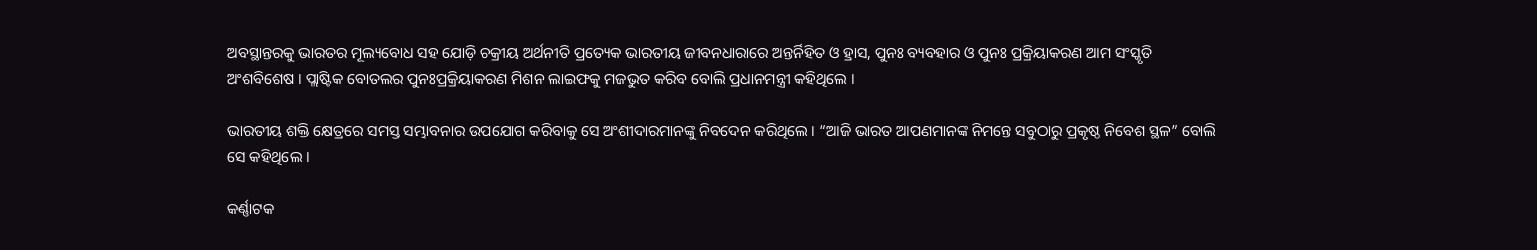ଅବସ୍ଥାନ୍ତରକୁ ଭାରତର ମୂଲ୍ୟବୋଧ ସହ ଯୋଡ଼ି ଚକ୍ରୀୟ ଅର୍ଥନୀତି ପ୍ରତ୍ୟେକ ଭାରତୀୟ ଜୀବନଧାରାରେ ଅନ୍ତର୍ନିହିତ ଓ ହ୍ରାସ, ପୁନଃ ବ୍ୟବହାର ଓ ପୁନଃ ପ୍ରକ୍ରିୟାକରଣ ଆମ ସଂସ୍କୃତି ଅଂଶବିଶେଷ । ପ୍ଲାଷ୍ଟିକ ବୋତଲର ପୁନଃପ୍ରକ୍ରିୟାକରଣ ମିଶନ ଲାଇଫକୁ ମଜଭୁତ କରିବ ବୋଲି ପ୍ରଧାନମନ୍ତ୍ରୀ କହିଥିଲେ ।

ଭାରତୀୟ ଶକ୍ତି କ୍ଷେତ୍ରରେ ସମସ୍ତ ସମ୍ଭାବନାର ଉପଯୋଗ କରିବାକୁ ସେ ଅଂଶୀଦାରମାନଙ୍କୁ ନିବଦେନ କରିଥିଲେ । “ଆଜି ଭାରତ ଆପଣମାନଙ୍କ ନିମନ୍ତେ ସବୁଠାରୁ ପ୍ରକୃଷ୍ଠ ନିବେଶ ସ୍ଥଳ” ବୋଲି ସେ କହିଥିଲେ ।

କର୍ଣ୍ଣାଟକ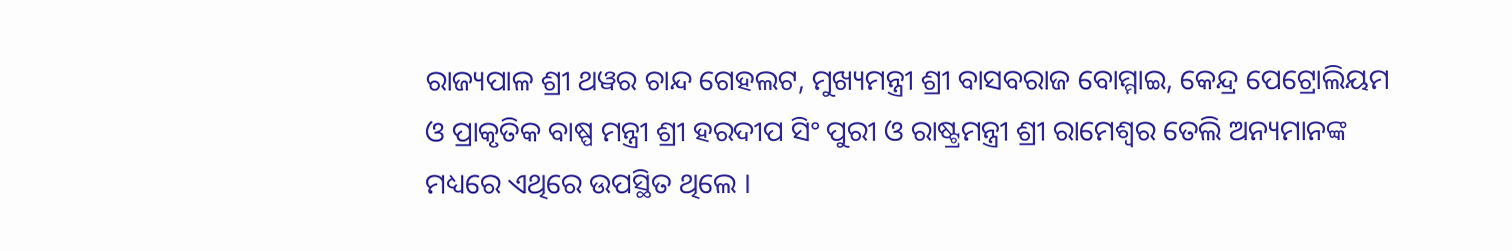ରାଜ୍ୟପାଳ ଶ୍ରୀ ଥୱର ଚାନ୍ଦ ଗେହଲଟ, ମୁଖ୍ୟମନ୍ତ୍ରୀ ଶ୍ରୀ ବାସବରାଜ ବୋମ୍ମାଇ, କେନ୍ଦ୍ର ପେଟ୍ରୋଲିୟମ ଓ ପ୍ରାକୃତିକ ବାଷ୍ପ ମନ୍ତ୍ରୀ ଶ୍ରୀ ହରଦୀପ ସିଂ ପୁରୀ ଓ ରାଷ୍ଟ୍ରମନ୍ତ୍ରୀ ଶ୍ରୀ ରାମେଶ୍ୱର ତେଲି ଅନ୍ୟମାନଙ୍କ ମଧ୍ୟରେ ଏଥିରେ ଉପସ୍ଥିତ ଥିଲେ ।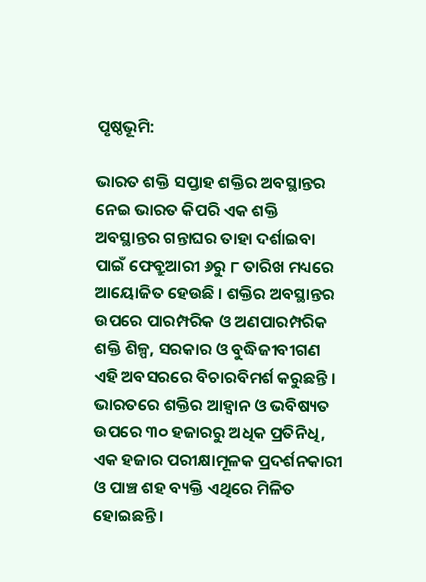ପୃଷ୍ଠଭୂମି:

ଭାରତ ଶକ୍ତି ସପ୍ତାହ ଶକ୍ତିର ଅବସ୍ଥାନ୍ତର ନେଇ ଭାରତ କିପରି ଏକ ଶକ୍ତି ଅବସ୍ଥାନ୍ତର ଗନ୍ତାଘର ତାହା ଦର୍ଶାଇବା ପାଇଁ ଫେବ୍ରୁଆରୀ ୬ରୁ ୮ ତାରିଖ ମଧ୍ୟରେ ଆୟୋଜିତ ହେଉଛି । ଶକ୍ତିର ଅବସ୍ଥାନ୍ତର ଉପରେ ପାରମ୍ପରିକ ଓ ଅଣପାରମ୍ପରିକ ଶକ୍ତି ଶିଳ୍ପ, ସରକାର ଓ ବୁଦ୍ଧିଜୀବୀଗଣ ଏହି ଅବସରରେ ବିଚାରବିମର୍ଶ କରୁଛନ୍ତି । ଭାରତରେ ଶକ୍ତିର ଆହ୍ୱାନ ଓ ଭବିଷ୍ୟତ ଉପରେ ୩୦ ହଜାରରୁ ଅଧିକ ପ୍ରତିନିଧି, ଏକ ହଜାର ପରୀକ୍ଷାମୂଳକ ପ୍ରଦର୍ଶନକାରୀ ଓ ପାଞ୍ଚ ଶହ ବ୍ୟକ୍ତି ଏଥିରେ ମିଳିତ ହୋଇଛନ୍ତି ।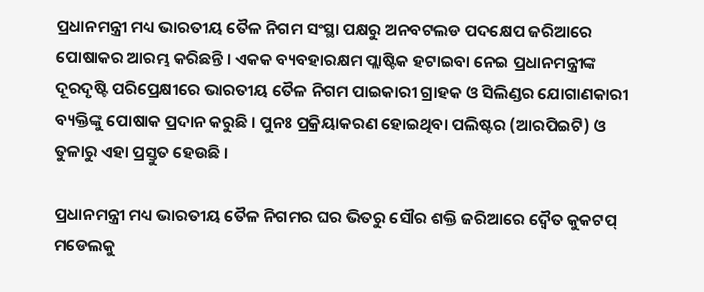ପ୍ରଧାନମନ୍ତ୍ରୀ ମଧ୍ୟ ଭାରତୀୟ ତୈଳ ନିଗମ ସଂସ୍ଥା ପକ୍ଷରୁ ଅନବଟଲଡ ପଦକ୍ଷେପ ଜରିଆରେ ପୋଷାକର ଆରମ୍ଭ କରିଛନ୍ତି । ଏକକ ବ୍ୟବହାରକ୍ଷମ ପ୍ଲାଷ୍ଟିକ ହଟାଇବା ନେଇ ପ୍ରଧାନମନ୍ତ୍ରୀଙ୍କ ଦୂରଦୃଷ୍ଟି ପରିପ୍ରେକ୍ଷୀରେ ଭାରତୀୟ ତୈଳ ନିଗମ ପାଇକାରୀ ଗ୍ରାହକ ଓ ସିଲିଣ୍ଡର ଯୋଗାଣକାରୀ ବ୍ୟକ୍ତିଙ୍କୁ ପୋଷାକ ପ୍ରଦାନ କରୁଛି । ପୁନଃ ପ୍ରକ୍ରିୟାକରଣ ହୋଇଥିବା ପଲିଷ୍ଟର (ଆରପିଇଟି) ଓ ତୁଳାରୁ ଏହା ପ୍ରସ୍ତୁତ ହେଉଛି ।

ପ୍ରଧାନମନ୍ତ୍ରୀ ମଧ୍ୟ ଭାରତୀୟ ତୈଳ ନିଗମର ଘର ଭିତରୁ ସୌର ଶକ୍ତି ଜରିଆରେ ଦ୍ୱୈତ କୁକଟପ୍ ମଡେଲକୁ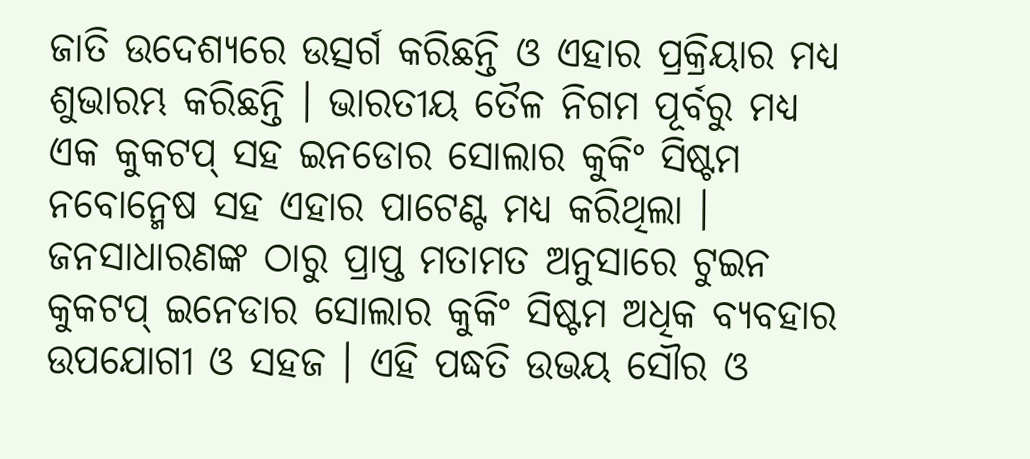ଜାତି ଉଦେଶ୍ୟରେ ଉତ୍ସର୍ଗ କରିଛନ୍ତି ଓ ଏହାର ପ୍ରକ୍ରିୟାର ମଧ୍ୟ ଶୁଭାରମ୍ଭ କରିଛନ୍ତି । ଭାରତୀୟ ତୈଳ ନିଗମ ପୂର୍ବରୁ ମଧ୍ୟ ଏକ କୁକଟପ୍ ସହ ଇନଡୋର ସୋଲାର କୁକିଂ ସିଷ୍ଟମ ନବୋନ୍ମେଷ ସହ ଏହାର ପାଟେଣ୍ଟ ମଧ୍ୟ କରିଥିଲା । ଜନସାଧାରଣଙ୍କ ଠାରୁ ପ୍ରାପ୍ତ ମତାମତ ଅନୁସାରେ ଟୁଇନ କୁକଟପ୍ ଇନେଡାର ସୋଲାର କୁକିଂ ସିଷ୍ଟମ ଅଧିକ ବ୍ୟବହାର ଉପଯୋଗୀ ଓ ସହଜ । ଏହି ପଦ୍ଧତି ଉଭୟ ସୌର ଓ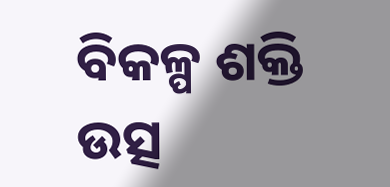ବିକଳ୍ପ ଶକ୍ତି ଉତ୍ସ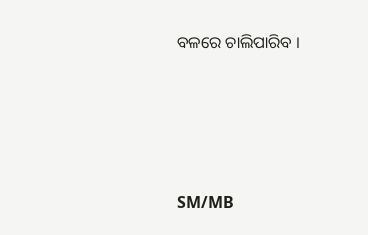ବଳରେ ଚାଲିପାରିବ ।




SM/MB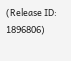(Release ID: 1896806)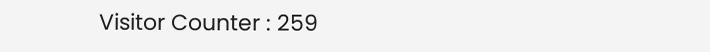Visitor Counter : 259